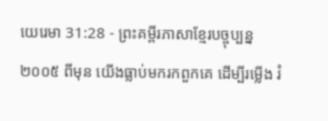យេរេមា 31:28 - ព្រះគម្ពីរភាសាខ្មែរបច្ចុប្បន្ន ២០០៥ ពីមុន យើងធ្លាប់មករកពួកគេ ដើម្បីរម្លើង រំ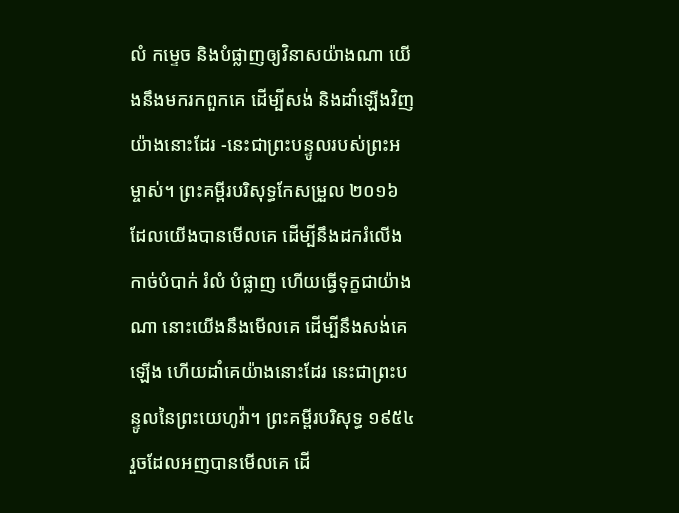លំ កម្ទេច និងបំផ្លាញឲ្យវិនាសយ៉ាងណា យើងនឹងមករកពួកគេ ដើម្បីសង់ និងដាំឡើងវិញយ៉ាងនោះដែរ -នេះជាព្រះបន្ទូលរបស់ព្រះអម្ចាស់។ ព្រះគម្ពីរបរិសុទ្ធកែសម្រួល ២០១៦ ដែលយើងបានមើលគេ ដើម្បីនឹងដករំលើង កាច់បំបាក់ រំលំ បំផ្លាញ ហើយធ្វើទុក្ខជាយ៉ាងណា នោះយើងនឹងមើលគេ ដើម្បីនឹងសង់គេឡើង ហើយដាំគេយ៉ាងនោះដែរ នេះជាព្រះបន្ទូលនៃព្រះយេហូវ៉ា។ ព្រះគម្ពីរបរិសុទ្ធ ១៩៥៤ រួចដែលអញបានមើលគេ ដើ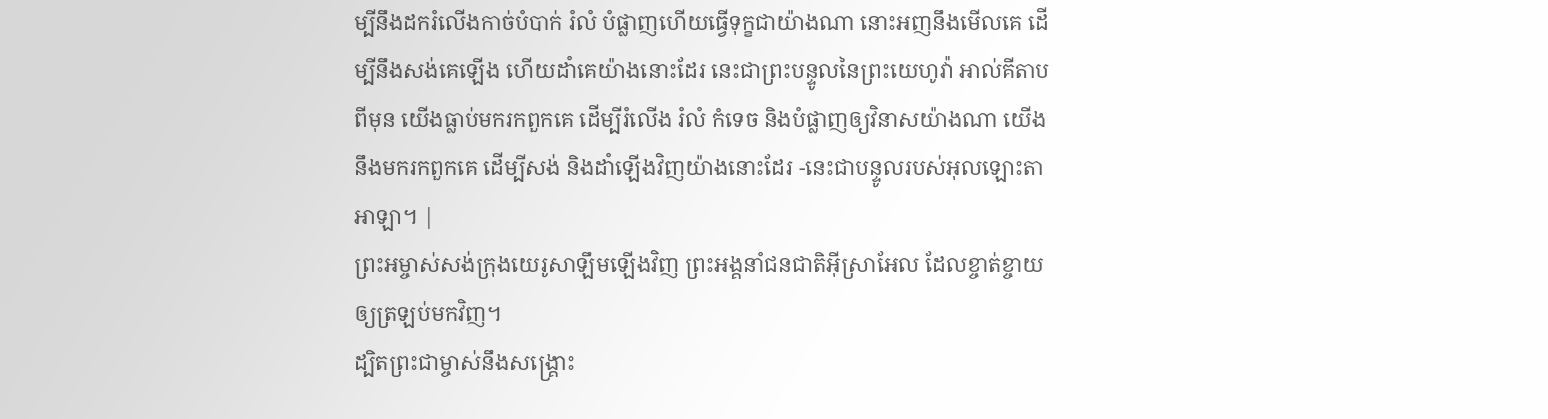ម្បីនឹងដករំលើងកាច់បំបាក់ រំលំ បំផ្លាញហើយធ្វើទុក្ខជាយ៉ាងណា នោះអញនឹងមើលគេ ដើម្បីនឹងសង់គេឡើង ហើយដាំគេយ៉ាងនោះដែរ នេះជាព្រះបន្ទូលនៃព្រះយេហូវ៉ា អាល់គីតាប ពីមុន យើងធ្លាប់មករកពួកគេ ដើម្បីរំលើង រំលំ កំទេច និងបំផ្លាញឲ្យវិនាសយ៉ាងណា យើងនឹងមករកពួកគេ ដើម្បីសង់ និងដាំឡើងវិញយ៉ាងនោះដែរ -នេះជាបន្ទូលរបស់អុលឡោះតាអាឡា។ |
ព្រះអម្ចាស់សង់ក្រុងយេរូសាឡឹមឡើងវិញ ព្រះអង្គនាំជនជាតិអ៊ីស្រាអែល ដែលខ្ចាត់ខ្ចាយឲ្យត្រឡប់មកវិញ។
ដ្បិតព្រះជាម្ចាស់នឹងសង្គ្រោះ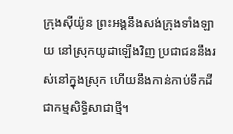ក្រុងស៊ីយ៉ូន ព្រះអង្គនឹងសង់ក្រុងទាំងឡាយ នៅស្រុកយូដាឡើងវិញ ប្រជាជននឹងរស់នៅក្នុងស្រុក ហើយនឹងកាន់កាប់ទឹកដីជាកម្មសិទ្ធិសាជាថ្មី។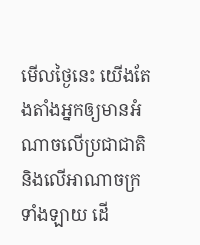មើលថ្ងៃនេះ យើងតែងតាំងអ្នកឲ្យមានអំណាចលើប្រជាជាតិ និងលើអាណាចក្រទាំងឡាយ ដើ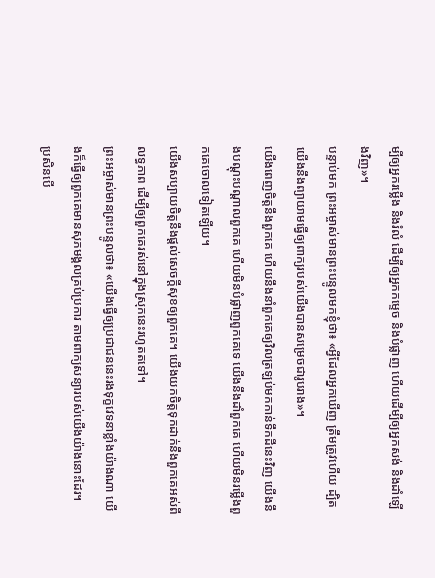ម្បីឲ្យអ្នករម្លើង និងរំលំ ដើម្បីឲ្យអ្នកកម្ទេច និងបំផ្លាញ ហើយដើម្បីឲ្យអ្នកសង់ និងដាំឡើងវិញ»។
បន្ទាប់មក ព្រះអម្ចាស់មានព្រះបន្ទូលមកខ្ញុំថា៖ «អ្វីដែលអ្នកឃើញ ត្រឹមត្រូវហើយ ដ្បិតយើងនឹងព្យាយាមធ្វើឲ្យពាក្យរបស់យើងបានសម្រេចជារូបរាង»។
យើងពេញចិត្តនឹងពួកគេ ហើយនឹងនាំពួកគេឲ្យវិលត្រឡប់មកកាន់ទឹកដីនេះវិញ យើងនឹងបណ្ដុះបណ្ដាលពួកគេ ហើយមិនបំផ្លាញពួកគេទេ យើងនឹងដាំពួកគេ ហើយមិនរម្លើងពួកគេចោលទៀតឡើយ។
យើងសប្បាយចិត្តនឹងផ្ដល់សេចក្ដីសុខឲ្យពួកគេ។ យើងយកចិត្តទុកដាក់នឹងពួកគេអស់ពីលទ្ធភាព ដើម្បីឲ្យពួកគេរស់នៅក្នុងស្រុកនេះរហូតតទៅ។
ព្រះអម្ចាស់មានព្រះបន្ទូលថា៖ «យើងធ្វើឲ្យប្រជាជននេះរងទុក្ខវេទនាខ្លាំងយ៉ាងណា យើងក៏ធ្វើឲ្យពួកគេមានសុភមង្គលគ្រប់ប្រការ តាមពាក្យសន្យារបស់យើងយ៉ាងនោះដែរ។
ប្រសិនបើ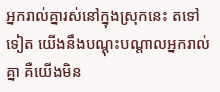អ្នករាល់គ្នារស់នៅក្នុងស្រុកនេះ តទៅទៀត យើងនឹងបណ្ដុះបណ្ដាលអ្នករាល់គ្នា គឺយើងមិន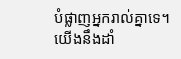បំផ្លាញអ្នករាល់គ្នាទេ។ យើងនឹងដាំ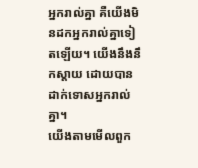អ្នករាល់គ្នា គឺយើងមិនដកអ្នករាល់គ្នាទៀតឡើយ។ យើងនឹងនឹកស្ដាយ ដោយបានដាក់ទោសអ្នករាល់គ្នា។
យើងតាមមើលពួក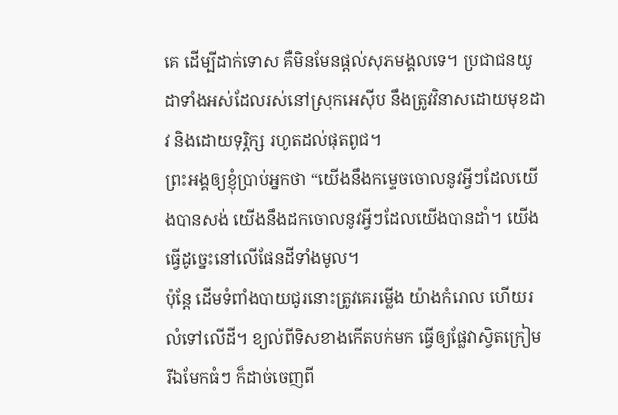គេ ដើម្បីដាក់ទោស គឺមិនមែនផ្ដល់សុភមង្គលទេ។ ប្រជាជនយូដាទាំងអស់ដែលរស់នៅស្រុកអេស៊ីប នឹងត្រូវវិនាសដោយមុខដាវ និងដោយទុរ្ភិក្ស រហូតដល់ផុតពូជ។
ព្រះអង្គឲ្យខ្ញុំប្រាប់អ្នកថា “យើងនឹងកម្ទេចចោលនូវអ្វីៗដែលយើងបានសង់ យើងនឹងដកចោលនូវអ្វីៗដែលយើងបានដាំ។ យើងធ្វើដូច្នេះនៅលើផែនដីទាំងមូល។
ប៉ុន្តែ ដើមទំពាំងបាយជូរនោះត្រូវគេរម្លើង យ៉ាងកំរោល ហើយរលំទៅលើដី។ ខ្យល់ពីទិសខាងកើតបក់មក ធ្វើឲ្យផ្លែវាស្វិតក្រៀម រីឯមែកធំៗ ក៏ដាច់ចេញពី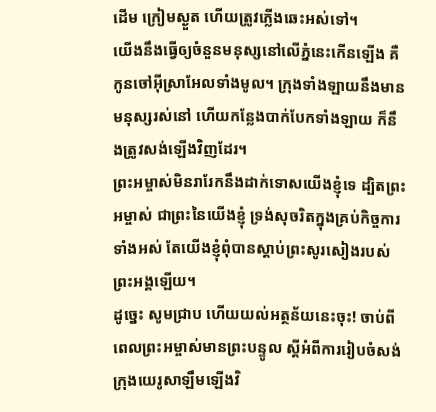ដើម ក្រៀមស្ងួត ហើយត្រូវភ្លើងឆេះអស់ទៅ។
យើងនឹងធ្វើឲ្យចំនួនមនុស្សនៅលើភ្នំនេះកើនឡើង គឺកូនចៅអ៊ីស្រាអែលទាំងមូល។ ក្រុងទាំងឡាយនឹងមានមនុស្សរស់នៅ ហើយកន្លែងបាក់បែកទាំងឡាយ ក៏នឹងត្រូវសង់ឡើងវិញដែរ។
ព្រះអម្ចាស់មិនរារែកនឹងដាក់ទោសយើងខ្ញុំទេ ដ្បិតព្រះអម្ចាស់ ជាព្រះនៃយើងខ្ញុំ ទ្រង់សុចរិតក្នុងគ្រប់កិច្ចការទាំងអស់ តែយើងខ្ញុំពុំបានស្ដាប់ព្រះសូរសៀងរបស់ព្រះអង្គឡើយ។
ដូច្នេះ សូមជ្រាប ហើយយល់អត្ថន័យនេះចុះ! ចាប់ពីពេលព្រះអម្ចាស់មានព្រះបន្ទូល ស្ដីអំពីការរៀបចំសង់ក្រុងយេរូសាឡឹមឡើងវិ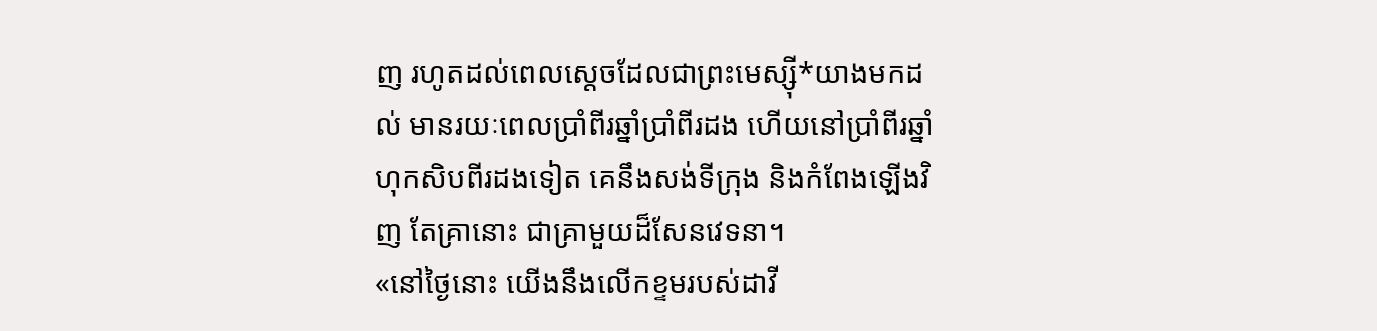ញ រហូតដល់ពេលស្ដេចដែលជាព្រះមេស្ស៊ី*យាងមកដល់ មានរយៈពេលប្រាំពីរឆ្នាំប្រាំពីរដង ហើយនៅប្រាំពីរឆ្នាំហុកសិបពីរដងទៀត គេនឹងសង់ទីក្រុង និងកំពែងឡើងវិញ តែគ្រានោះ ជាគ្រាមួយដ៏សែនវេទនា។
«នៅថ្ងៃនោះ យើងនឹងលើកខ្ទមរបស់ដាវី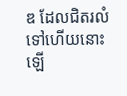ឌ ដែលជិតរលំទៅហើយនោះឡើ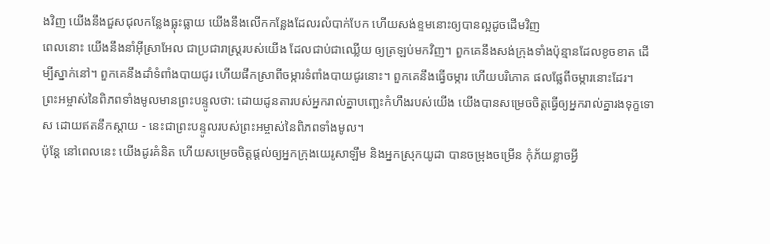ងវិញ យើងនឹងជួសជុលកន្លែងធ្លុះធ្លាយ យើងនឹងលើកកន្លែងដែលរលំបាក់បែក ហើយសង់ខ្ទមនោះឲ្យបានល្អដូចដើមវិញ
ពេលនោះ យើងនឹងនាំអ៊ីស្រាអែល ជាប្រជារាស្ត្ររបស់យើង ដែលជាប់ជាឈ្លើយ ឲ្យត្រឡប់មកវិញ។ ពួកគេនឹងសង់ក្រុងទាំងប៉ុន្មានដែលខូចខាត ដើម្បីស្នាក់នៅ។ ពួកគេនឹងដាំទំពាំងបាយជូរ ហើយផឹកស្រាពីចម្ការទំពាំងបាយជូរនោះ។ ពួកគេនឹងធ្វើចម្ការ ហើយបរិភោគ ផលផ្លែពីចម្ការនោះដែរ។
ព្រះអម្ចាស់នៃពិភពទាំងមូលមានព្រះបន្ទូលថា: ដោយដូនតារបស់អ្នករាល់គ្នាបញ្ឆេះកំហឹងរបស់យើង យើងបានសម្រេចចិត្តធ្វើឲ្យអ្នករាល់គ្នារងទុក្ខទោស ដោយឥតនឹកស្ដាយ - នេះជាព្រះបន្ទូលរបស់ព្រះអម្ចាស់នៃពិភពទាំងមូល។
ប៉ុន្តែ នៅពេលនេះ យើងដូរគំនិត ហើយសម្រេចចិត្តផ្ដល់ឲ្យអ្នកក្រុងយេរូសាឡឹម និងអ្នកស្រុកយូដា បានចម្រុងចម្រើន កុំភ័យខ្លាចអ្វី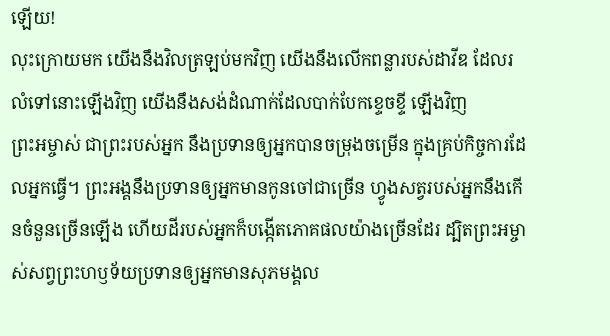ឡើយ!
លុះក្រោយមក យើងនឹងវិលត្រឡប់មកវិញ យើងនឹងលើកពន្លារបស់ដាវីឌ ដែលរលំទៅនោះឡើងវិញ យើងនឹងសង់ដំណាក់ដែលបាក់បែកខ្ទេចខ្ទី ឡើងវិញ
ព្រះអម្ចាស់ ជាព្រះរបស់អ្នក នឹងប្រទានឲ្យអ្នកបានចម្រុងចម្រើន ក្នុងគ្រប់កិច្ចការដែលអ្នកធ្វើ។ ព្រះអង្គនឹងប្រទានឲ្យអ្នកមានកូនចៅជាច្រើន ហ្វូងសត្វរបស់អ្នកនឹងកើនចំនួនច្រើនឡើង ហើយដីរបស់អ្នកក៏បង្កើតភោគផលយ៉ាងច្រើនដែរ ដ្បិតព្រះអម្ចាស់សព្វព្រះហឫទ័យប្រទានឲ្យអ្នកមានសុភមង្គល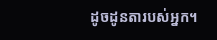ដូចដូនតារបស់អ្នក។